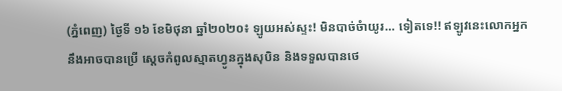(ភ្នំពេញ) ថ្ងៃទី ១៦ ខែមិថុនា ឆ្នាំ២០២០៖ ឡូយអស់ស្ទះ! មិនបាច់ចំាយូរ… ទៀតទេ!! ឥឡូវនេះលោកអ្នកនឹងអាចបានប្រើ ស្តេចកំពូលស្មាតហ្វូនក្នុងសុបិន និងទទួលបានថេ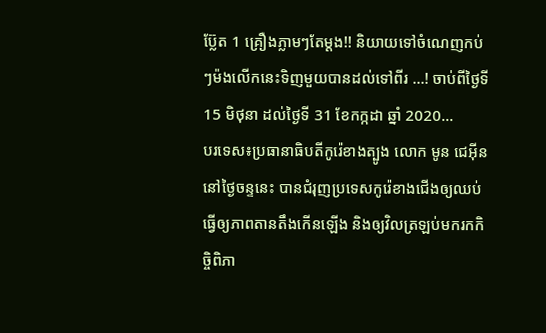ប៊្លែត 1 គ្រឿងភ្លាមៗតែម្តង!! និយាយទៅចំណេញកប់ៗម៉ងលើកនេះទិញមួយបានដល់ទៅពីរ …! ចាប់ពីថ្ងៃទី15 មិថុនា ដល់ថ្ងៃទី 31 ខែកក្កដា ឆ្នាំ 2020...
បរទេស៖ប្រធានាធិបតីកូរ៉េខាងត្បូង លោក មូន ជេអ៊ីន នៅថ្ងៃចន្ទនេះ បានជំរុញប្រទេសកូរ៉េខាងជើងឲ្យឈប់ធ្វើឲ្យភាពតានតឹងកើនឡើង និងឲ្យវិលត្រឡប់មករកកិច្ចិពិភា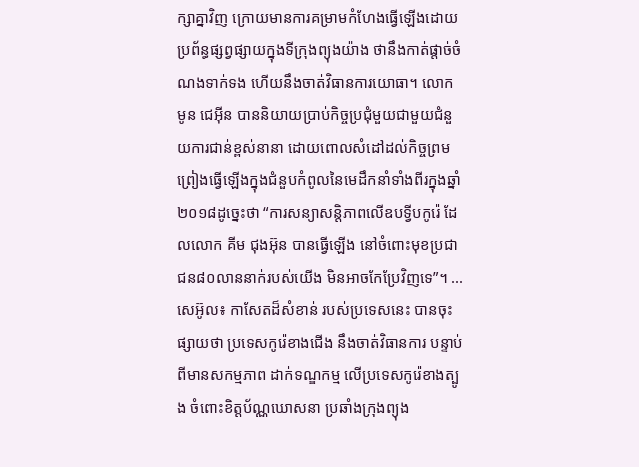ក្សាគ្នាវិញ ក្រោយមានការគម្រាមកំហែងធ្វើឡើងដោយប្រព័ន្ធផ្សព្វផ្សាយក្នុងទីក្រុងព្យុងយ៉ាង ថានឹងកាត់ផ្តាច់ចំណងទាក់ទង ហើយនឹងចាត់វិធានការយោធា។ លោក មូន ជេអ៊ីន បាននិយាយប្រាប់កិច្ចប្រជុំមួយជាមួយជំនួយការជាន់ខ្ពស់នានា ដោយពោលសំដៅដល់កិច្ចព្រមព្រៀងធ្វើឡើងក្នុងជំនួបកំពូលនៃមេដឹកនាំទាំងពីរក្នុងឆ្នាំ២០១៨ដូច្នេះថា “ការសន្យាសន្តិភាពលើឧបទ្វីបកូរ៉េ ដែលលោក គីម ជុងអ៊ុន បានធ្វើឡើង នៅចំពោះមុខប្រជាជន៨០លាននាក់របស់យើង មិនអាចកែប្រែវិញទេ”។ ...
សេអ៊ូល៖ កាសែតដ៏សំខាន់ របស់ប្រទេសនេះ បានចុះផ្សាយថា ប្រទេសកូរ៉េខាងជើង នឹងចាត់វិធានការ បន្ទាប់ពីមានសកម្មភាព ដាក់ទណ្ឌកម្ម លើប្រទេសកូរ៉េខាងត្បូង ចំពោះខិត្តប័ណ្ណឃោសនា ប្រឆាំងក្រុងព្យុង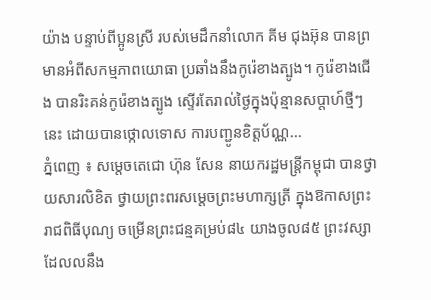យ៉ាង បន្ទាប់ពីប្អូនស្រី របស់មេដឹកនាំលោក គីម ជុងអ៊ុន បានព្រមានអំពីសកម្មភាពយោធា ប្រឆាំងនឹងកូរ៉េខាងត្បូង។ កូរ៉េខាងជើង បានរិះគន់កូរ៉េខាងត្បូង ស្ទើរតែរាល់ថ្ងៃក្នុងប៉ុន្មានសប្តាហ៍ថ្មីៗនេះ ដោយបានថ្កោលទោស ការបញ្ជូនខិត្តប័ណ្ណ...
ភ្នំពេញ ៖ សម្តេចតេជោ ហ៊ុន សែន នាយករដ្ឋមន្រ្តីកម្ពុជា បានថ្វាយសារលិខិត ថ្វាយព្រះពរសម្តេចព្រះមហាក្សត្រី ក្នុងឱកាសព្រះរាជពិធីបុណ្យ ចម្រើនព្រះជន្មគម្រប់៨៤ យាងចូល៨៥ ព្រះវស្សាដែលលនឹង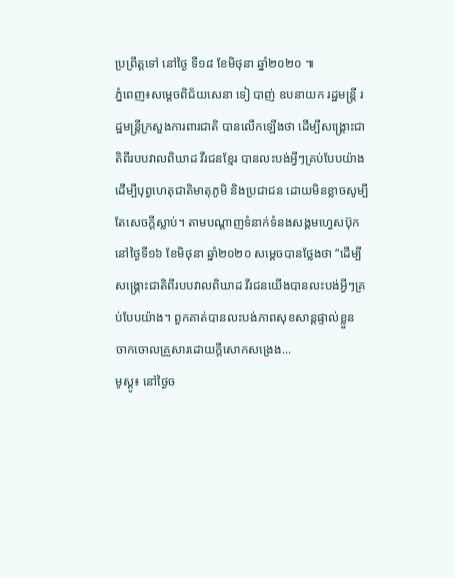ប្រព្រឹត្តទៅ នៅថ្ងៃ ទី១៨ ខែមិថុនា ឆ្នាំ២០២០ ៕
ភ្នំពេញ៖សម្ដេចពិជ័យសេនា ទៀ បាញ់ ឧបនាយក រដ្ឋមន្រ្តី រដ្ឋមន្រ្តីក្រសួងការពារជាតិ បានលើកឡើងថា ដើម្បីសង្គ្រោះជាតិពីរបបវាលពិឃាដ វីរជនខ្មែរ បានលះបង់អ្វីៗគ្រប់បែបយ៉ាង ដើម្បីបុព្វហេតុជាតិមាតុភូមិ និងប្រជាជន ដោយមិនខ្លាចសូម្បីតែសេចក្តីស្លាប់។ តាមបណ្ដាញទំនាក់ទំនងសង្គមហ្វេសប៊ុក នៅថ្ងៃទី១៦ ខែមិថុនា ឆ្នាំ២០២០ សម្ដេចបានថ្លែងថា “ដើម្បីសង្គ្រោះជាតិពីរបបវាលពិឃាដ វីរជនយើងបានលះបង់អ្វីៗគ្រប់បែបយ៉ាង។ ពួកគាត់បានលះបង់ភាពសុខសាន្តផ្ទាល់ខ្លួន ចាកចោលគ្រួសារដោយក្តីសោកសង្រេង...
មូស្គូ៖ នៅថ្ងៃច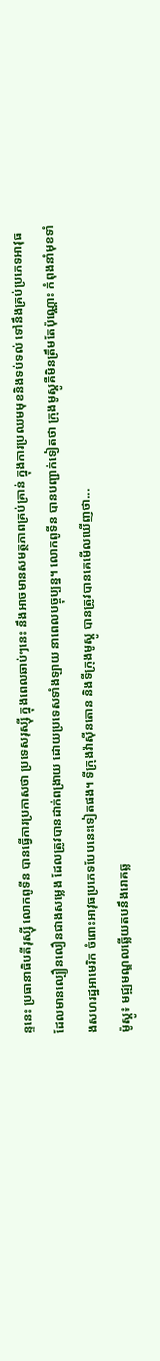ន្ទនេះ ប្រធានាធិបតីរុស្ស៊ី លោកពូទីន បានធ្វើការប្រកាសថា ប្រទេសរុស្ស៊ី ក្នុងពេលឆាប់ៗនេះ នឹងអាចមានសមត្ថភាពគ្រប់គ្រាន់ ក្នុងការប្រឈមមុខនិងទប់ទល់ ទៅនឹងគ្រប់ប្រភេទអាវុធ ដែលមានល្បឿនលឿនជាងសម្លេង ដែលត្រូវបានដាក់ពង្រាយ ដោយប្រទេសទាំងឡាយ នាពេលបច្ចុប្បន្ន។ លោកពូទីន បានបញ្ជាក់ទៀតថា ក្រុងមូស្គូគឺមិនត្រឹមតែប៉ុណ្ណោះ កំពុងនាំមុខទាំងសហរដ្ឋអាមេរិក ចំពោះអាវុធប្រភេទបែបនេះទៀតផង។ ទីក្រុងវ៉ាស៊ីនតោន និងទីក្រុងមូស្គូ បានត្រូវបានគេមើលឃើញថា...
ម៉ូស្គូ៖ មជ្ឍមណ្ឌលឆ្លើយតបនឹងរោគឆ្ល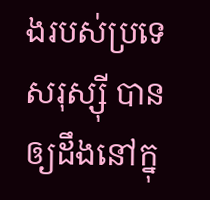ងរបស់ប្រទេសរុស្ស៊ី បានឲ្យដឹងនៅក្នុ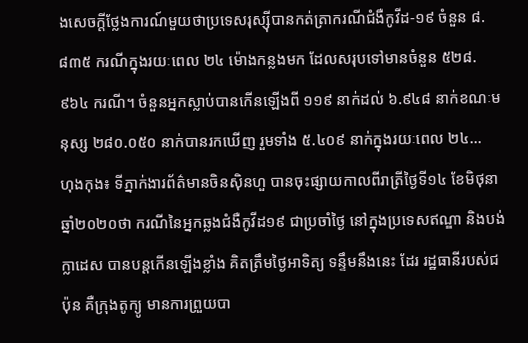ងសេចក្តីថ្លែងការណ៍មួយថាប្រទេសរុស្ស៊ីបានកត់ត្រាករណីជំងឺកូវីដ-១៩ ចំនួន ៨.៨៣៥ ករណីក្នុងរយៈពេល ២៤ ម៉ោងកន្លងមក ដែលសរុបទៅមានចំនួន ៥២៨.៩៦៤ ករណី។ ចំនួនអ្នកស្លាប់បានកើនឡើងពី ១១៩ នាក់ដល់ ៦.៩៤៨ នាក់ខណៈមនុស្ស ២៨០.០៥០ នាក់បានរកឃើញ រួមទាំង ៥.៤០៩ នាក់ក្នុងរយៈពេល ២៤...
ហុងកុង៖ ទីភ្នាក់ងារព័ត៌មានចិនស៊ិនហួ បានចុះផ្សាយកាលពីរាត្រីថ្ងៃទី១៤ ខែមិថុនា ឆ្នាំ២០២០ថា ករណីនៃអ្នកឆ្លងជំងឺកូវីដ១៩ ជាប្រចាំថ្ងៃ នៅក្នុងប្រទេសឥណ្ឌា និងបង់ក្លាដេស បានបន្តកើនឡើងខ្លាំង គិតត្រឹមថ្ងៃអាទិត្យ ទន្ទឹមនឹងនេះ ដែរ រដ្ឋធានីរបស់ជប៉ុន គឺក្រុងតូក្យូ មានការព្រួយបា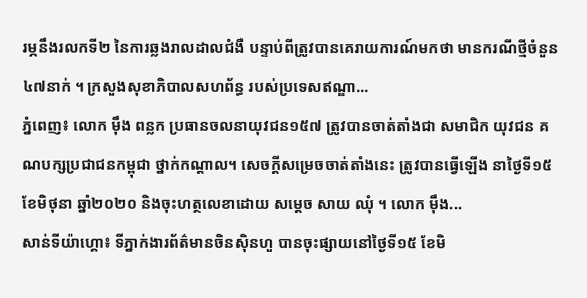រម្ភនឹងរលកទី២ នៃការឆ្លងរាលដាលជំងឺ បន្ទាប់ពីត្រូវបានគេរាយការណ៍មកថា មានករណីថ្មីចំនួន៤៧នាក់ ។ ក្រសួងសុខាភិបាលសហព័ន្ធ របស់ប្រទេសឥណ្ឌា...
ភ្នំពេញ៖ លោក ម៉ឹង ពន្លក ប្រធានចលនាយុវជន១៥៧ ត្រូវបានចាត់តាំងជា សមាជិក យុវជន គណបក្សប្រជាជនកម្ពុជា ថ្នាក់កណ្តាល។ សេចក្តីសម្រេចចាត់តាំងនេះ ត្រូវបានធ្វើឡើង នាថ្ងៃទី១៥ ខែមិថុនា ឆ្នាំ២០២០ និងចុះហត្ថលេខាដោយ សម្តេច សាយ ឈុំ ។ លោក ម៉ឹង...
សាន់ទីយ៉ាហ្គោ៖ ទីភ្នាក់ងារព័ត៌មានចិនស៊ិនហួ បានចុះផ្សាយនៅថ្ងៃទី១៥ ខែមិ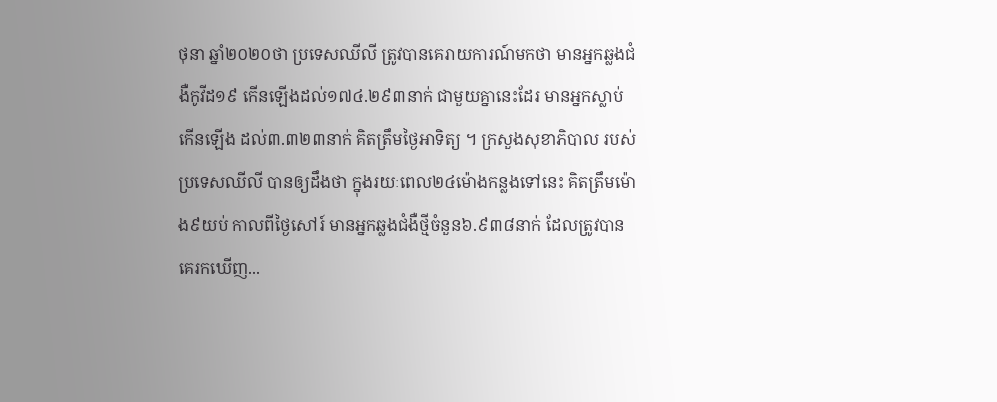ថុនា ឆ្នាំ២០២០ថា ប្រទេសឈីលី ត្រូវបានគេរាយការណ៍មកថា មានអ្នកឆ្លងជំងឺកូវីដ១៩ កើនឡើងដល់១៧៤.២៩៣នាក់ ជាមួយគ្នានេះដែរ មានអ្នកស្លាប់កើនឡើង ដល់៣.៣២៣នាក់ គិតត្រឹមថ្ងៃអាទិត្យ ។ ក្រសួងសុខាភិបាល របស់ប្រទេសឈីលី បានឲ្យដឹងថា ក្នុងរយៈពេល២៤ម៉ោងកន្លងទៅនេះ គិតត្រឹមម៉ោង៩យប់ កាលពីថ្ងៃសៅរ៍ មានអ្នកឆ្លងជំងឺថ្មីចំនួន៦.៩៣៨នាក់ ដែលត្រូវបានគេរកឃើញ...